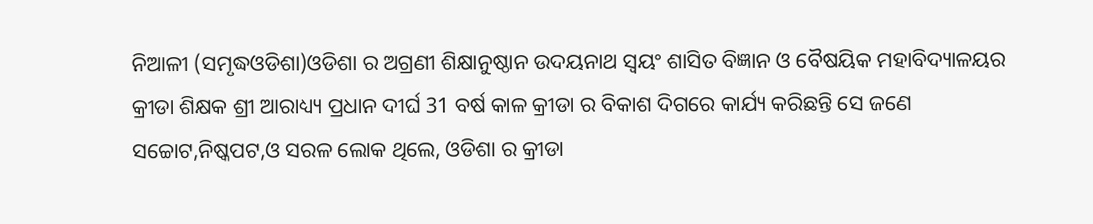ନିଆଳୀ (ସମୃଦ୍ଧଓଡିଶା)ଓଡିଶା ର ଅଗ୍ରଣୀ ଶିକ୍ଷାନୁଷ୍ଠାନ ଉଦୟନାଥ ସ୍ୱୟଂ ଶାସିତ ବିଜ୍ଞାନ ଓ ବୈଷୟିକ ମହାବିଦ୍ୟାଳୟର କ୍ରୀଡା ଶିକ୍ଷକ ଶ୍ରୀ ଆରାଧ୍ୟ୍ୟ ପ୍ରଧାନ ଦୀର୍ଘ 31 ବର୍ଷ କାଳ କ୍ରୀଡା ର ବିକାଶ ଦିଗରେ କାର୍ଯ୍ୟ କରିଛନ୍ତି ସେ ଜଣେ ସଚ୍ଚୋଟ,ନିଷ୍କପଟ,ଓ ସରଳ ଲୋକ ଥିଲେ, ଓଡିଶା ର କ୍ରୀଡା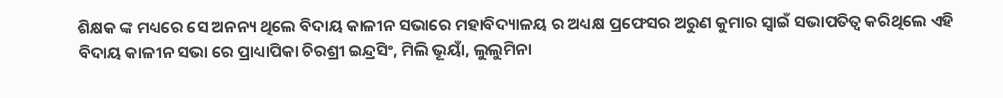ଶିକ୍ଷକ ଙ୍କ ମଧ୍ୟରେ ସେ ଅନନ୍ୟ ଥିଲେ ବିଦାୟ କାଳୀନ ସଭାରେ ମହାବିଦ୍ୟାଳୟ ର ଅଧ୍ୟକ୍ଷ ପ୍ରଫେସର ଅରୁଣ କୁମାର ସ୍ୱାଇଁ ସଭାପତିତ୍ୱ କରିଥିଲେ ଏହି ବିଦାୟ କାଳୀନ ସଭା ରେ ପ୍ରାଧ୍ୟାପିକା ଚିରଶ୍ରୀ ଇନ୍ଦ୍ରସିଂ, ମିଲି ଭୂୟାଁ, ଲୁଲୁମିନା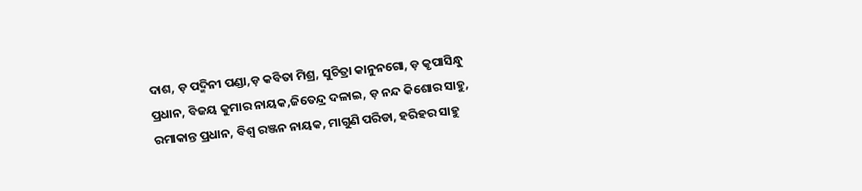ଦାଶ, ଡ଼ ପଦ୍ମିନୀ ପଣ୍ଡା,ଡ଼ କବିତା ମିଶ୍ର, ସୁଚିତ୍ରା କାନୁନଗୋ, ଡ଼ କୃପାସିନ୍ଧୁ ପ୍ରଧାନ, ବିଜୟ କୁମାର ନାୟକ,ଜିତେନ୍ଦ୍ର ଦଳାଇ, ଡ଼ ନନ୍ଦ କିଶୋର ସାହୁ, ରମାକାନ୍ତ ପ୍ରଧାନ, ବିଶ୍ୱ ରଞ୍ଜନ ନାୟକ, ମାଗୁଣି ପରିଡା, ହରିହର ସାହୁ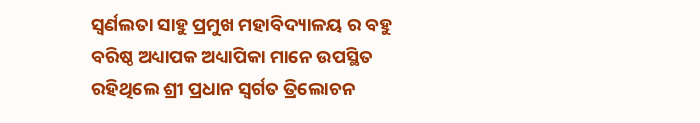ସ୍ଵର୍ଣଲତା ସାହୁ ପ୍ରମୁଖ ମହାବିଦ୍ୟାଳୟ ର ବହୁ ବରିଷ୍ଠ ଅଧ୍ୟାପକ ଅଧ୍ୟାପିକା ମାନେ ଉପସ୍ଥିତ ରହିଥିଲେ ଶ୍ରୀ ପ୍ରଧାନ ସ୍ବର୍ଗତ ତ୍ରିଲୋଚନ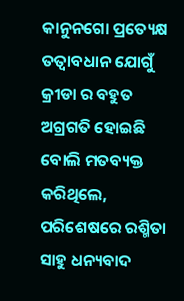କାନୁନଗୋ ପ୍ରତ୍ୟେକ୍ଷ ତତ୍ୱାବଧାନ ଯୋଗୁଁ କ୍ରୀଡା ର ବହୁତ ଅଗ୍ରଗତି ହୋଇଛି ବୋଲି ମତବ୍ୟକ୍ତ କରିଥିଲେ, ପରିଶେଷରେ ରଶ୍ମିତା ସାହୁ ଧନ୍ୟବାଦ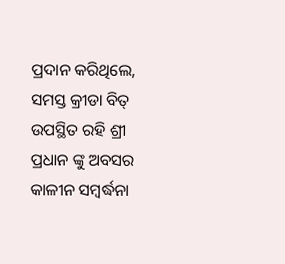ପ୍ରଦାନ କରିଥିଲେ, ସମସ୍ତ କ୍ରୀଡା ବିତ୍ ଉପସ୍ଥିତ ରହି ଶ୍ରୀ ପ୍ରଧାନ ଙ୍କୁ ଅବସର କାଳୀନ ସମ୍ବର୍ଦ୍ଧନା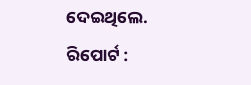ଦେଇଥିଲେ.
ରିପୋର୍ଟ :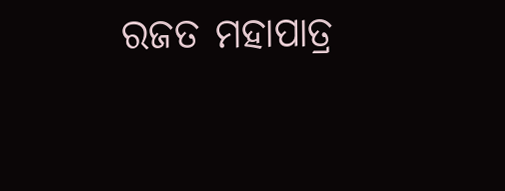ରଜତ ମହାପାତ୍ର